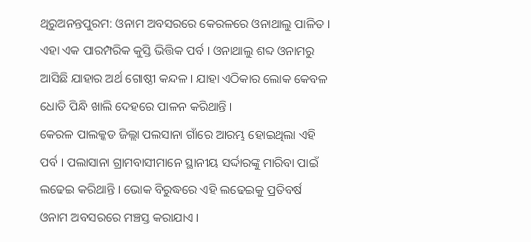ଥିରୁଅନନ୍ତପୁରମ: ଓନାମ ଅବସରରେ କେରଳରେ ଓନାଥାଲୁ ପାଳିତ । ଏହା ଏକ ପାରମ୍ପରିକ କୁସ୍ତି ଭିତ୍ତିକ ପର୍ବ । ଓନାଥାଲୁ ଶବ୍ଦ ଓନାମରୁ ଆସିଛି ଯାହାର ଅର୍ଥ ଗୋଷ୍ଠୀ କନ୍ଦଳ । ଯାହା ଏଠିକାର ଲୋକ କେବଳ ଧୋତି ପିନ୍ଧି ଖାଲି ଦେହରେ ପାଳନ କରିଥାନ୍ତି ।
କେରଳ ପାଲକ୍କଡ ଜିଲ୍ଲା ପଲସାନା ଗାଁରେ ଆରମ୍ଭ ହୋଇଥିଲା ଏହି ପର୍ବ । ପଲାସାନା ଗ୍ରାମବାସୀମାନେ ସ୍ଥାନୀୟ ସର୍ଦ୍ଦାରଙ୍କୁ ମାରିବା ପାଇଁ ଲଢେଇ କରିଥାନ୍ତି । ଭୋକ ବିରୁଦ୍ଧରେ ଏହି ଲଢେଇକୁ ପ୍ରତିବର୍ଷ ଓନାମ ଅବସରରେ ମଞ୍ଚସ୍ତ କରାଯାଏ ।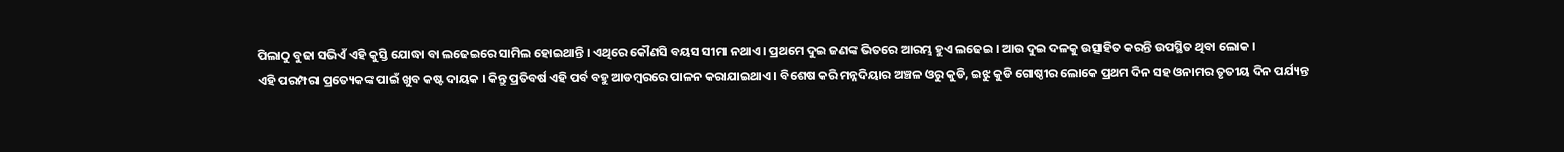ପିଲାଠୁ ବୁଢା ସଭିଏଁ ଏହି କୁସ୍ତି ଯୋଦ୍ଧା ବା ଲଢେଇରେ ସାମିଲ ହୋଇଥାନ୍ତି । ଏଥିରେ କୌଣସି ବୟସ ସୀମା ନଥାଏ । ପ୍ରଥମେ ଦୁଇ ଜଣଙ୍କ ଭିତରେ ଆରମ୍ଭ ହୁଏ ଲଢେଇ । ଆଉ ଦୁଇ ଦଳକୁ ଉତ୍ସାହିତ କରନ୍ତି ଉପସ୍ଥିତ ଥିବା ଲୋକ ।
ଏହି ପରମ୍ପରା ପ୍ରତ୍ୟେକଙ୍କ ପାଇଁ ଖୁବ କଷ୍ଟ ଦାୟକ । କିନ୍ତୁ ପ୍ରତିବର୍ଷ ଏହି ପର୍ବ ବହୁ ଆଡମ୍ବରରେ ପାଳନ କରାଯାଇଥାଏ । ବିଶେଷ କରି ମନ୍ନଦିୟାର ଅଞ୍ଚଳ ଓରୁ କୁଡି, ଇଝୁ କୁଡି ଗୋଷ୍ଠୀର ଲୋକେ ପ୍ରଥମ ଦିନ ସହ ଓନାମର ତୃତୀୟ ଦିନ ପର୍ଯ୍ୟନ୍ତ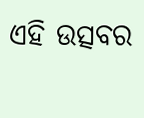ଏହି ଉତ୍ସବର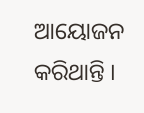ଆୟୋଜନ କରିଥାନ୍ତି ।